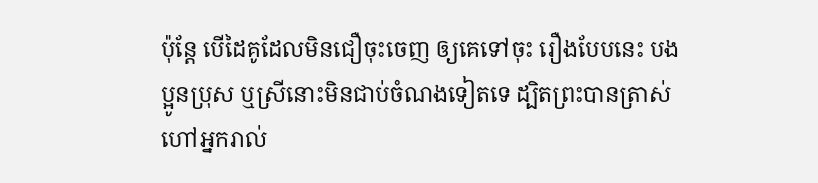ប៉ុន្តែ បើដៃគូដែលមិនជឿចុះចេញ ឲ្យគេទៅចុះ រឿងបែបនេះ បងប្អូនប្រុស ឬស្រីនោះមិនជាប់ចំណងទៀតទេ ដ្បិតព្រះបានត្រាស់ហៅអ្នករាល់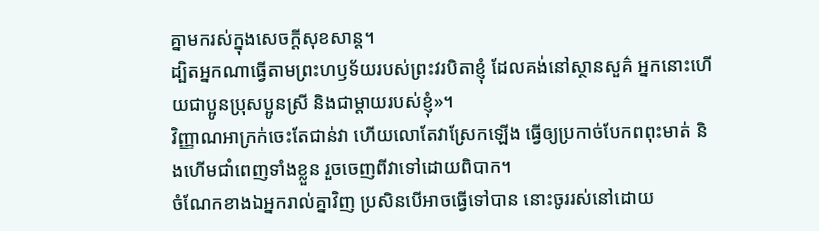គ្នាមករស់ក្នុងសេចក្តីសុខសាន្ត។
ដ្បិតអ្នកណាធ្វើតាមព្រះហឫទ័យរបស់ព្រះវរបិតាខ្ញុំ ដែលគង់នៅស្ថានសួគ៌ អ្នកនោះហើយជាប្អូនប្រុសប្អូនស្រី និងជាម្តាយរបស់ខ្ញុំ»។
វិញ្ញាណអាក្រក់ចេះតែជាន់វា ហើយលោតែវាស្រែកឡើង ធ្វើឲ្យប្រកាច់បែកពពុះមាត់ និងហើមជាំពេញទាំងខ្លួន រួចចេញពីវាទៅដោយពិបាក។
ចំណែកខាងឯអ្នករាល់គ្នាវិញ ប្រសិនបើអាចធ្វើទៅបាន នោះចូររស់នៅដោយ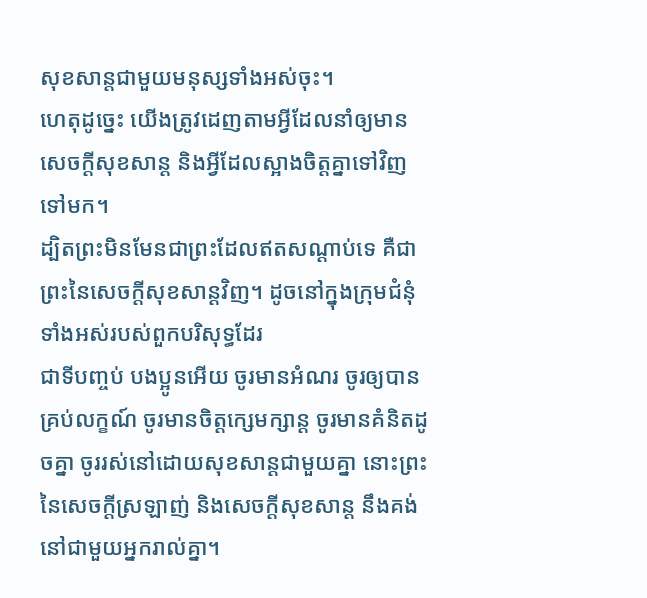សុខសាន្តជាមួយមនុស្សទាំងអស់ចុះ។
ហេតុដូច្នេះ យើងត្រូវដេញតាមអ្វីដែលនាំឲ្យមានសេចក្ដីសុខសាន្ត និងអ្វីដែលស្អាងចិត្តគ្នាទៅវិញទៅមក។
ដ្បិតព្រះមិនមែនជាព្រះដែលឥតសណ្ដាប់ទេ គឺជាព្រះនៃសេចក្តីសុខសាន្តវិញ។ ដូចនៅក្នុងក្រុមជំនុំទាំងអស់របស់ពួកបរិសុទ្ធដែរ
ជាទីបញ្ចប់ បងប្អូនអើយ ចូរមានអំណរ ចូរឲ្យបានគ្រប់លក្ខណ៍ ចូរមានចិត្តក្សេមក្សាន្ត ចូរមានគំនិតដូចគ្នា ចូររស់នៅដោយសុខសាន្តជាមួយគ្នា នោះព្រះនៃសេចក្តីស្រឡាញ់ និងសេចក្តីសុខសាន្ត នឹងគង់នៅជាមួយអ្នករាល់គ្នា។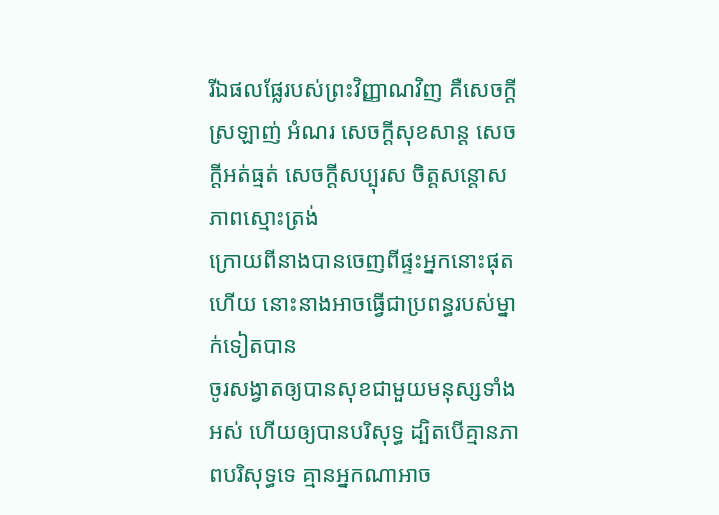រីឯផលផ្លែរបស់ព្រះវិញ្ញាណវិញ គឺសេចក្ដីស្រឡាញ់ អំណរ សេចក្ដីសុខសាន្ត សេចក្ដីអត់ធ្មត់ សេចក្ដីសប្បុរស ចិត្តសន្ដោស ភាពស្មោះត្រង់
ក្រោយពីនាងបានចេញពីផ្ទះអ្នកនោះផុតហើយ នោះនាងអាចធ្វើជាប្រពន្ធរបស់ម្នាក់ទៀតបាន
ចូរសង្វាតឲ្យបានសុខជាមួយមនុស្សទាំងអស់ ហើយឲ្យបានបរិសុទ្ធ ដ្បិតបើគ្មានភាពបរិសុទ្ធទេ គ្មានអ្នកណាអាច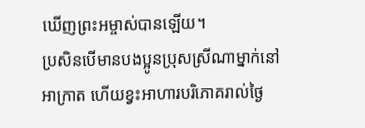ឃើញព្រះអម្ចាស់បានឡើយ។
ប្រសិនបើមានបងប្អូនប្រុសស្រីណាម្នាក់នៅអាក្រាត ហើយខ្វះអាហារបរិភោគរាល់ថ្ងៃ